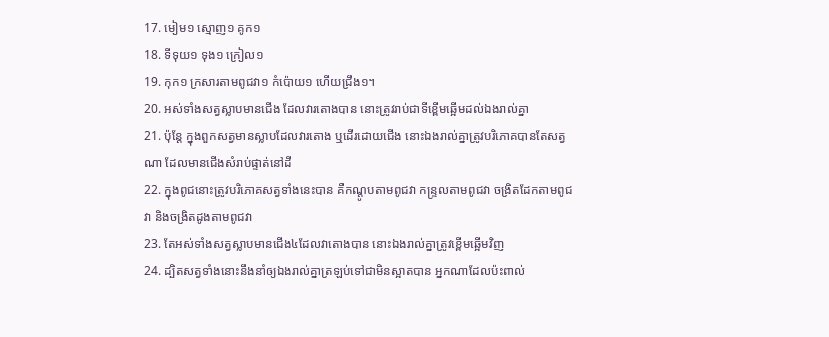17. មៀម១ ស្មោញ១ គូក១
18. ទីទុយ១ ទុង១ ក្រៀល១
19. កុក១ ក្រសារតាមពូជវា១ កំប៉ោយ១ ហើយជ្រឹង១។
20. អស់ទាំងសត្វស្លាបមានជើង ដែលវារតោងបាន នោះត្រូវរាប់ជាទីខ្ពើមឆ្អើមដល់ឯងរាល់គ្នា
21. ប៉ុន្តែ ក្នុងពួកសត្វមានស្លាបដែលវារតោង ឬដើរដោយជើង នោះឯងរាល់គ្នាត្រូវបរិភោគបានតែសត្វណា ដែលមានជើងសំរាប់ផ្ទាត់នៅដី
22. ក្នុងពូជនោះត្រូវបរិភោគសត្វទាំងនេះបាន គឺកណ្តូបតាមពូជវា កន្ទ្រលតាមពូជវា ចង្រិតដែកតាមពូជវា និងចង្រិតដូងតាមពូជវា
23. តែអស់ទាំងសត្វស្លាបមានជើង៤ដែលវាតោងបាន នោះឯងរាល់គ្នាត្រូវខ្ពើមឆ្អើមវិញ
24. ដ្បិតសត្វទាំងនោះនឹងនាំឲ្យឯងរាល់គ្នាត្រឡប់ទៅជាមិនស្អាតបាន អ្នកណាដែលប៉ះពាល់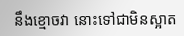នឹងខ្មោចវា នោះទៅជាមិនស្អាត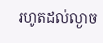រហូតដល់ល្ងាច